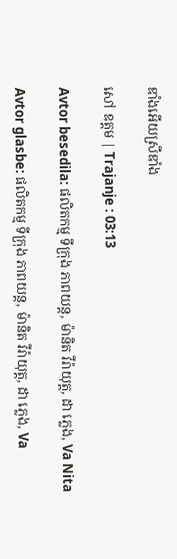ឌាំងអើយស្រីឌាំង

សៅ ឧត្តម | Trajanje : 03:13

Avtor besedila: ផលិតកម្ម ទីក្រុង ភាពយន្ត, ម៉ានិត វីរ៉ាយុត្ត, ដា ភ្លេង, Va Nita

Avtor glasbe: ផលិតកម្ម ទីក្រុង ភាពយន្ត, ម៉ានិត វីរ៉ាយុត្ត, ដា ភ្លេង, Va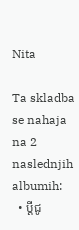Nita

Ta skladba se nahaja na 2 naslednjih albumih:
  • ប្តីជូ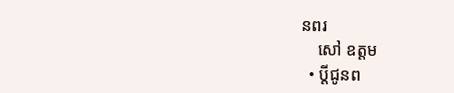នពរ
    សៅ ឧត្តម
  • ប្តីជូនព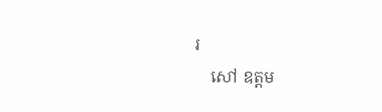រ
    សៅ ឧត្តម